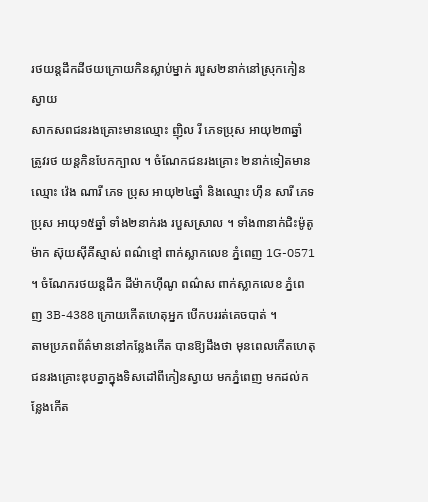រថយន្ដដឹកដីថយក្រោយកិនស្លាប់ម្នាក់ របួស២នាក់នៅស្រុកកៀនស្វាយ
សាកសពជនរងគ្រោះមានឈ្មោះ ញ៉ិល រី ភេទប្រុស អាយុ២៣ឆ្នាំ ត្រូវរថ យន្ដកិនបែកក្បាល ។ ចំណែកជនរងគ្រោះ ២នាក់ទៀតមានឈ្មោះ វ៉េង ណារី ភេទ ប្រុស អាយុ២៤ឆ្នាំ និងឈ្មោះ ហ៊ឹន សារី ភេទប្រុស អាយុ១៥ឆ្នាំ ទាំង២នាក់រង របួសស្រាល ។ ទាំង៣នាក់ជិះម៉ូតូម៉ាក ស៊ុយស៊ីគីស្មាស់ ពណ៌ខ្មៅ ពាក់ស្លាកលេខ ភ្នំពេញ 1G-0571 ។ ចំណែករថយន្ដដឹក ដីម៉ាកហ៊ីណូ ពណ៌ស ពាក់ស្លាកលេខ ភ្នំពេញ 3B-4388 ក្រោយកើតហេតុអ្នក បើកបររត់គេចបាត់ ។
តាមប្រភពព័ត៌មាននៅកន្លែងកើត បានឱ្យដឹងថា មុនពេលកើតហេតុ ជនរងគ្រោះឌុបគ្នាក្នុងទិសដៅពីកៀនស្វាយ មកភ្នំពេញ មកដល់កន្លែងកើត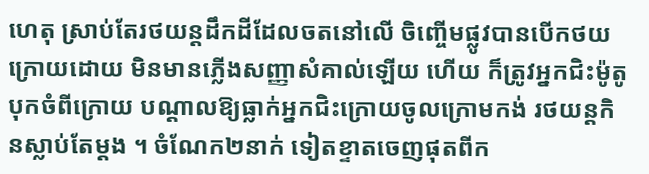ហេតុ ស្រាប់តែរថយន្ដដឹកដីដែលចតនៅលើ ចិញ្ចើមផ្លូវបានបើកថយក្រោយដោយ មិនមានភ្លើងសញ្ញាសំគាល់ឡើយ ហើយ ក៏ត្រូវអ្នកជិះម៉ូតូបុកចំពីក្រោយ បណ្ដាលឱ្យធ្លាក់អ្នកជិះក្រោយចូលក្រោមកង់ រថយន្ដកិនស្លាប់តែម្ដង ។ ចំណែក២នាក់ ទៀតខ្ទាតចេញផុតពីក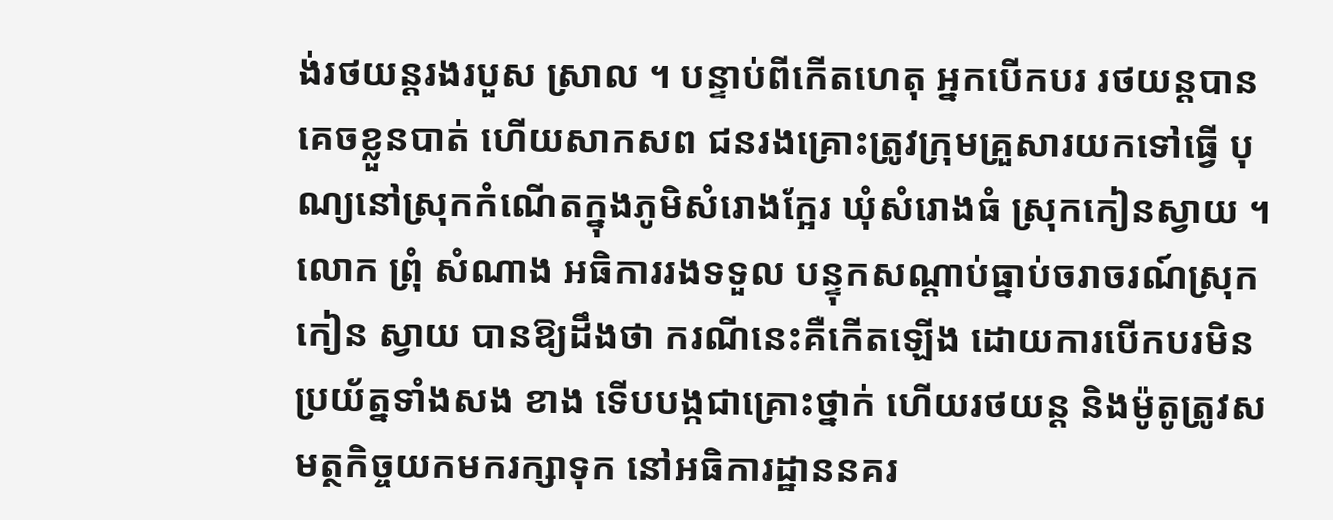ង់រថយន្ដរងរបួស ស្រាល ។ បន្ទាប់ពីកើតហេតុ អ្នកបើកបរ រថយន្ដបានគេចខ្លួនបាត់ ហើយសាកសព ជនរងគ្រោះត្រូវក្រុមគ្រួសារយកទៅធ្វើ បុណ្យនៅស្រុកកំណើតក្នុងភូមិសំរោងក្អែរ ឃុំសំរោងធំ ស្រុកកៀនស្វាយ ។
លោក ព្រុំ សំណាង អធិការរងទទួល បន្ទុកសណ្ដាប់ធ្នាប់ចរាចរណ៍ស្រុកកៀន ស្វាយ បានឱ្យដឹងថា ករណីនេះគឺកើតឡើង ដោយការបើកបរមិនប្រយ័ត្នទាំងសង ខាង ទើបបង្កជាគ្រោះថ្នាក់ ហើយរថយន្ដ និងម៉ូតូត្រូវសមត្ថកិច្ចយកមករក្សាទុក នៅអធិការដ្ឋាននគរ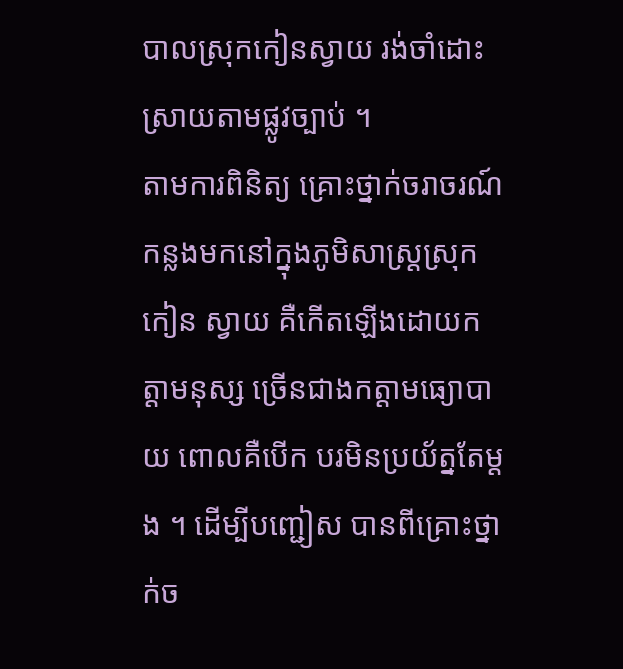បាលស្រុកកៀនស្វាយ រង់ចាំដោះស្រាយតាមផ្លូវច្បាប់ ។
តាមការពិនិត្យ គ្រោះថ្នាក់ចរាចរណ៍ កន្លងមកនៅក្នុងភូមិសាស្ដ្រស្រុកកៀន ស្វាយ គឺកើតឡើងដោយកត្ដាមនុស្ស ច្រើនជាងកត្ដាមធ្យោបាយ ពោលគឺបើក បរមិនប្រយ័ត្នតែម្ដង ។ ដើម្បីបញ្ជៀស បានពីគ្រោះថ្នាក់ច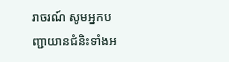រាចរណ៍ សូមអ្នកបញ្ជាយានជំនិះទាំងអ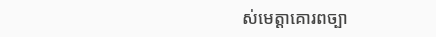ស់មេត្ដាគោរពច្បា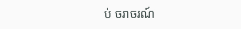ប់ ចរាចរណ៍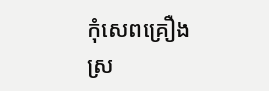កុំសេពគ្រឿងស្រ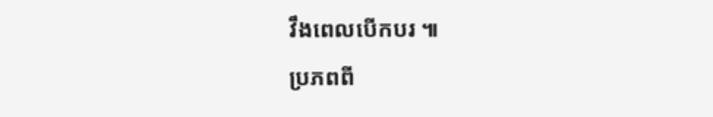វឹងពេលបើកបរ ៕
ប្រភពពី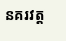នគរវត្ត